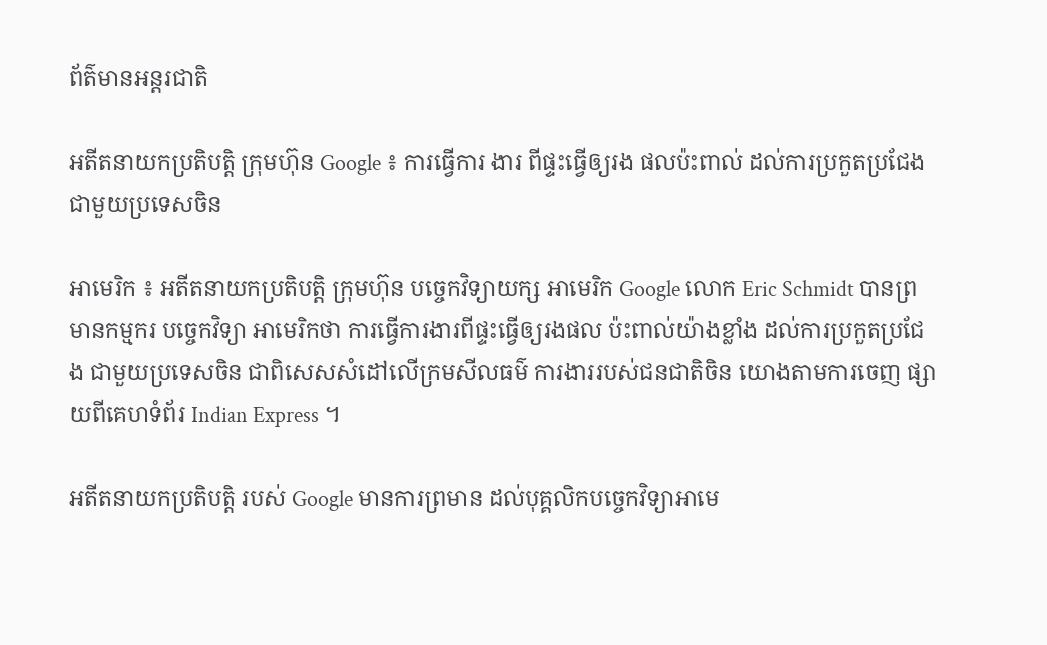ព័ត៌មានអន្តរជាតិ

អតីតនាយកប្រតិបត្តិ ក្រុមហ៊ុន Google ៖ ការធ្វើការ ងារ ពីផ្ទះធ្វើឲ្យរង ផលប៉ះពាល់ ដល់ការប្រកួតប្រជែង ជាមួយប្រទេសចិន

អាមេរិក ៖ អតីតនាយកប្រតិបត្តិ ក្រុមហ៊ុន បច្ចេកវិទ្យាយក្ស អាមេរិក Google លោក Eric Schmidt បានព្រមានកម្មករ បច្ចេកវិទ្យា អាមេរិកថា ការធ្វើការងារពីផ្ទះធ្វើឲ្យរងផល ប៉ះពាល់យ៉ាងខ្លាំង ដល់ការប្រកួតប្រជែង ជាមួយប្រទេសចិន ជាពិសេសសំដៅលើក្រមសីលធម៌ ការងាររបស់ជនជាតិចិន យោងតាមការចេញ ផ្សាយពីគេហទំព័រ Indian Express ។

អតីតនាយកប្រតិបត្តិ របស់ Google មានការព្រមាន ដល់បុគ្គលិកបច្ចេកវិទ្យាអាមេ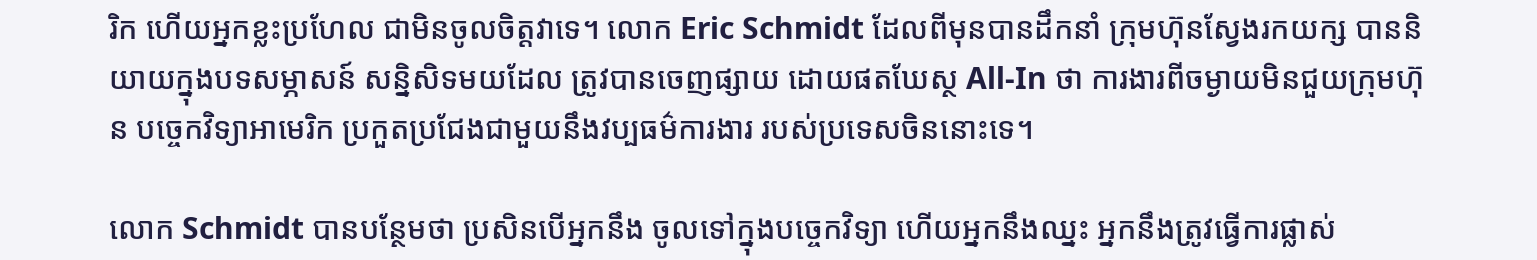រិក ហើយអ្នកខ្លះប្រហែល ជាមិនចូលចិត្តវាទេ។ លោក Eric Schmidt ដែលពីមុនបានដឹកនាំ ក្រុមហ៊ុនស្វែងរកយក្ស បាននិយាយក្នុងបទសម្ភាសន៍ សន្និសិទមយដែល ត្រូវបានចេញផ្សាយ ដោយផតឃែស្ថ All-In ថា ការងារពីចម្ងាយមិនជួយក្រុមហ៊ុន បច្ចេកវិទ្យាអាមេរិក ប្រកួតប្រជែងជាមួយនឹងវប្បធម៌ការងារ របស់ប្រទេសចិននោះទេ។

លោក Schmidt បានបន្ថែមថា ប្រសិនបើអ្នកនឹង ចូលទៅក្នុងបច្ចេកវិទ្យា ហើយអ្នកនឹងឈ្នះ អ្នកនឹងត្រូវធ្វើការផ្លាស់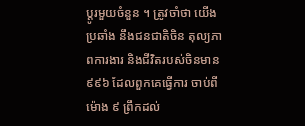ប្តូរមួយចំនួន ។ ត្រូវចាំថា យើងប្រឆាំង នឹងជនជាតិចិន តុល្យភាពការងារ និងជីវិតរបស់ចិនមាន ៩៩៦ ដែលពួកគេធ្វើការ ចាប់ពីម៉ោង ៩ ព្រឹកដល់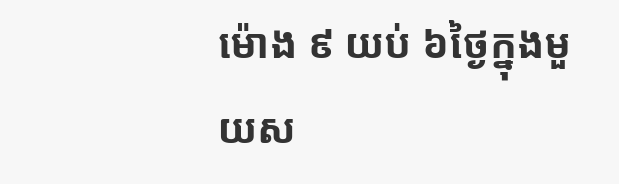ម៉ោង ៩ យប់ ៦ថ្ងៃក្នុងមួយស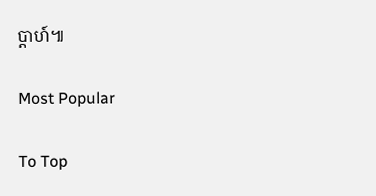ប្តាហ៍៕

Most Popular

To Top